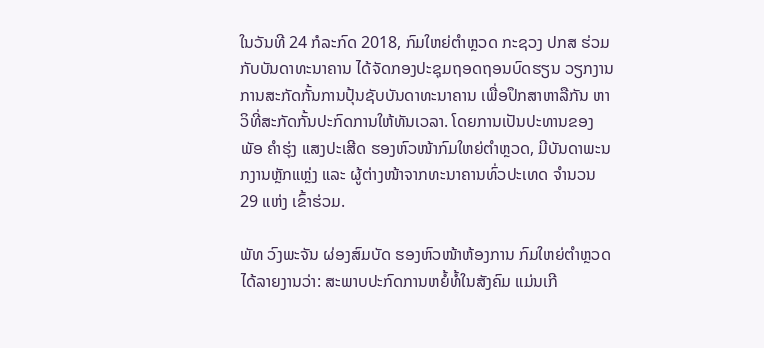ໃນວັນທີ 24 ກໍລະກົດ 2018, ກົມໃຫຍ່ຕຳຫຼວດ ກະຊວງ ປກສ ຮ່ວມກັບບັນດາທະນາຄານ ໄດ້ຈັດກອງປະຊຸມຖອດຖອນບົດຮຽນ ວຽກງານການສະກັດກັ້ນການປຸ້ນຊັບບັນດາທະນາຄານ ເພື່ອປຶກສາຫາລືກັນ ຫາວິທີ່ສະກັດກັ້ນປະກົດການໃຫ້ທັນເວລາ. ໂດຍການເປັນປະທານຂອງ ພັອ ຄໍາຮຸ່ງ ແສງປະເສີດ ຮອງຫົວໜ້າກົມໃຫຍ່ຕຳຫຼວດ, ມີບັນດາພະນກງານຫຼັກແຫຼ່ງ ແລະ ຜູ້ຕ່າງໜ້າຈາກທະນາຄານທົ່ວປະເທດ ຈຳນວນ 29 ແຫ່ງ ເຂົ້າຮ່ວມ.

ພັທ ວົງພະຈັນ ຜ່ອງສົມບັດ ຮອງຫົວໜ້າຫ້ອງການ ກົມໃຫຍ່ຕໍາຫຼວດ ໄດ້ລາຍງານວ່າ: ສະພາບປະກົດການຫຍໍ້ທໍ້ໃນສັງຄົມ ແມ່ນເກີ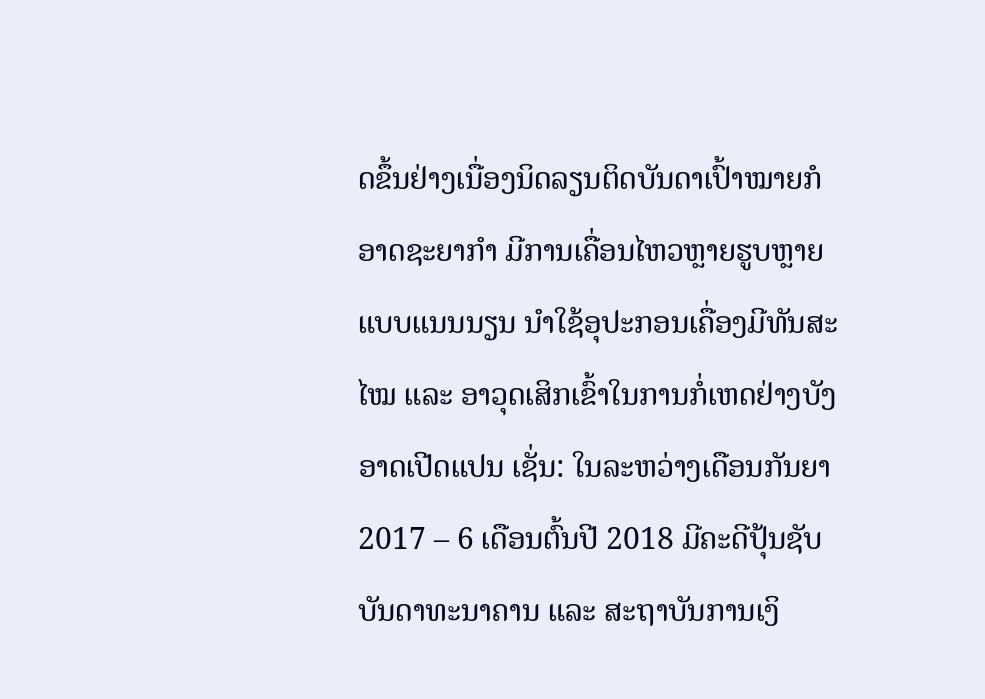ດຂຶ້ນຢ່າງເນື່ອງນິດລຽນຕິດບັນດາເປົ້າໝາຍກໍອາດຊະຍາກໍາ ມີການເຄື່ອນໄຫວຫຼາຍຮູບຫຼາຍແບບແນນນຽນ ນໍາໃຊ້ອຸປະກອນເຄື່ອງມີທັນສະໄໝ ແລະ ອາວຸດເສິກເຂົ້າໃນການກໍ່ເຫດຢ່າງບັງອາດເປີດແປນ ເຊັ່ນ: ໃນລະຫວ່າງເດືອນກັນຍາ 2017 – 6 ເດືອນຕົ້ນປີ 2018 ມີຄະດີປຸ້ນຊັບບັນດາທະນາຄານ ແລະ ສະຖາບັນການເງິ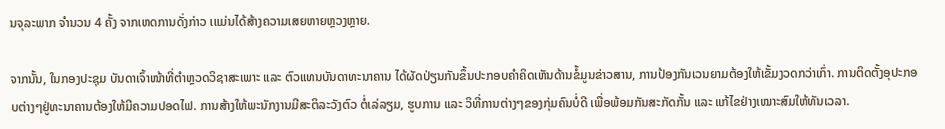ນຈຸລະພາກ ຈຳນວນ 4 ຄັ້ງ ຈາກເຫດການດັ່ງກ່າວ ເແມ່ນໄດ້ສ້າງຄວາມເສຍຫາຍຫຼວງຫຼາຍ.

ຈາກນັ້ນ, ໃນກອງປະຊຸມ ບັນດາເຈົ້າໜ້າທີ່ຕໍາຫຼວດວິຊາສະເພາະ ແລະ ຕົວແທນບັນດາທະນາຄານ ໄດ້ຜັດປ່ຽນກັນຂຶ້ນປະກອບຄໍາຄິດເຫັນດ້ານຂໍ້ມູນຂ່າວສານ, ການປ້ອງກັນເວນຍາມຕ້ອງໃຫ້ເຂັ້ມງວດກວ່າເກົ່າ. ການຕິດຕັ້ງອຸປະກອບຕ່າງໆຢູ່ທະນາຄານຕ້ອງໃຫ້ມີຄວາມປອດໄຟ. ການສ້າງໃຫ້ພະນັກງານມີສະຕິລະວັງຕົວ ຕໍ່ເລ່ລຽມ, ຮູບການ ແລະ ວິທີ່ການຕ່າງໆຂອງກຸ່ມຄົນບໍ່ດີ ເພື່ອພ້ອມກັນສະກັດກັ້ນ ແລະ ແກ້ໄຂຢ່າງເໝາະສົມໃຫ້ທັນເວລາ.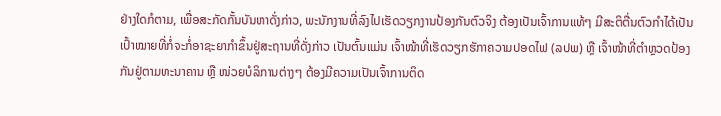ຢ່າງໃດກໍຕາມ, ເພື່ອສະກັດກັ້ນບັນຫາດັ່ງກ່າວ, ພະນັກງານທີ່ລົງໄປເຮັດວຽກງານປ້ອງກັນຕົວຈິງ ຕ້ອງເປັນເຈົ້າການແທ້ໆ ມີສະຕິຕື່ນຕົວກໍາໄດ້ເປັນເປົ້າໝາຍທີ່ກໍ່ຈະກໍ່ອາຊະຍາກໍາຂຶ້ນຢູ່ສະຖານທີ່ດັ່ງກ່າວ ເປັນຕົ້ນແມ່ນ ເຈົ້າໜ້າທີ່ເຮັດວຽກຮັກາຄວາມປອດໄຟ (ລປພ) ຫຼື ເຈົ້າໜ້າທີ່ຕໍາຫຼວດປ້ອງກັນຢູ່ຕາມທະນາຄານ ຫຼື ໜ່ວຍບໍລິການຕ່າງໆ ຕ້ອງມີຄວາມເປັນເຈົ້າການຕິດ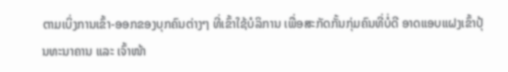ຕາມເບິ່ງການເຂົ້າ-ອອກຂອງບຸກຄົນຕ່າງໆ ທີ່ເຂົ້າໃຊ້ບໍລິການ ເພື່ອສະກັດກັ້ນກຸ່ມຄົນທີ່ບໍ່ດີ ອາດແອບແຝງເຂົ້າປຸ້ນທະນາຄານ ແລະ ເຈົ້າໜ້າ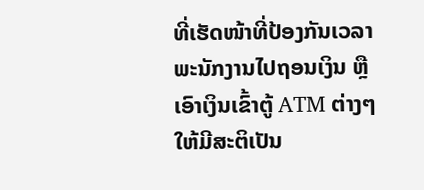ທີ່ເຮັດໜ້າທີ່ປ້ອງກັນເວລາ ພະນັກງານໄປຖອນເງິນ ຫຼື ເອົາເງິນເຂົ້າຕູ້ ATM ຕ່າງໆ ໃຫ້ມີສະຕິເປັນ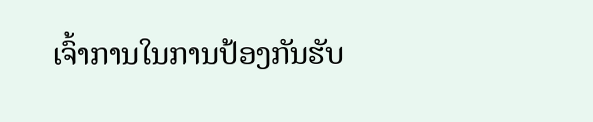ເຈົ້າການໃນການປ້ອງກັນຮັບ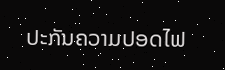ປະກັນຄວາມປອດໄຟ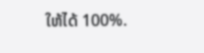ໃຫ້ໄດ້ 100%.